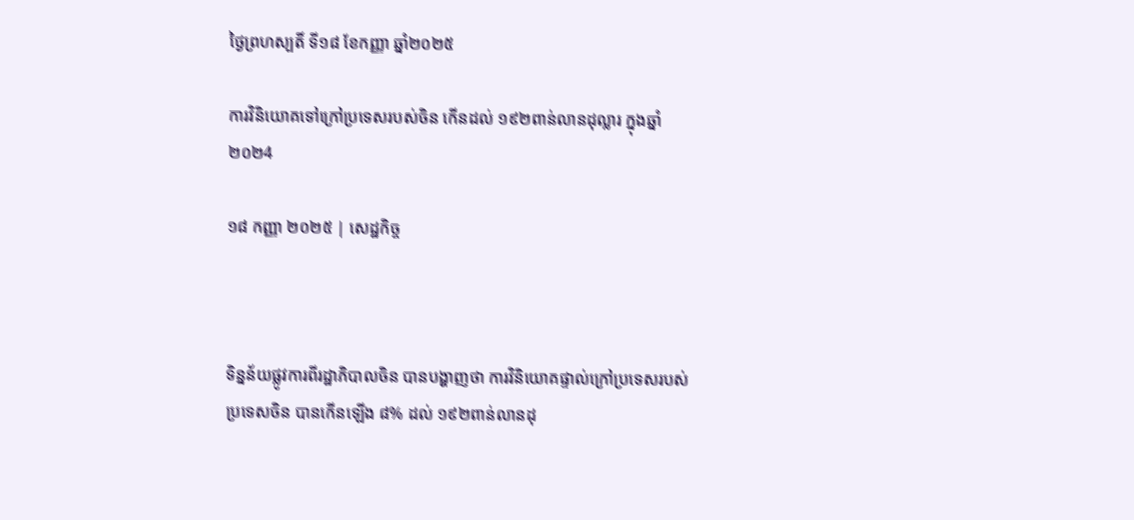ថ្ងៃព្រហស្បតិ៍ ទី១៨ ខែកញ្ញា ឆ្នាំ២០២៥

ការវិនិយោគទៅក្រៅប្រទេសរបស់ចិន កើនដល់ ១៩២ពាន់លានដុល្លារ ក្នុងឆ្នាំ ២០២4

១៨ កញ្ញា ២០២៥ | សេដ្ឋកិច្ច



ទិន្នន័យផ្លូវការពីរដ្ឋាភិបាលចិន បានបង្ហាញថា ការវិនិយោគផ្ទាល់ក្រៅប្រទេសរបស់ប្រទេសចិន បានកើនឡើង ៨% ដល់ ១៩២ពាន់លានដុ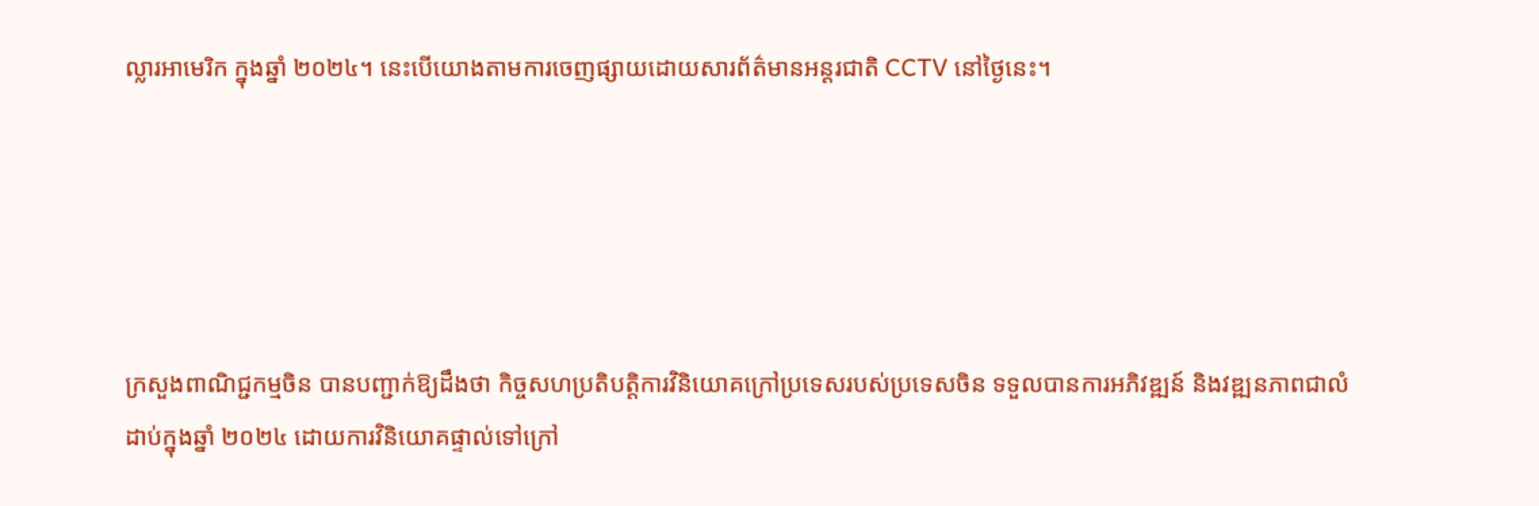ល្លារអាមេរិក ក្នុងឆ្នាំ ២០២៤។ នេះបើយោងតាមការចេញផ្សាយដោយសារព័ត៌មានអន្តរជាតិ CCTV នៅថ្ងៃនេះ។





ក្រសួងពាណិជ្ជកម្មចិន បានបញ្ជាក់ឱ្យដឹងថា កិច្ចសហប្រតិបត្តិការវិនិយោគក្រៅប្រទេសរបស់ប្រទេសចិន ទទួលបានការអភិវឌ្ឍន៍ និងវឌ្ឍនភាពជាលំដាប់ក្នុងឆ្នាំ ២០២៤ ដោយការវិនិយោគផ្ទាល់ទៅក្រៅ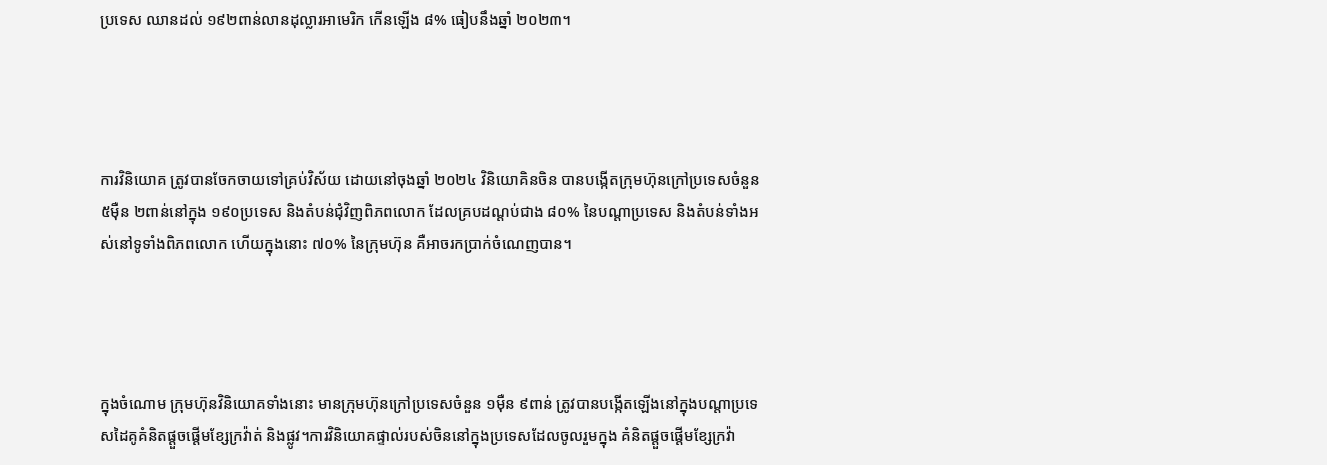ប្រទេស ឈានដល់ ១៩២ពាន់លានដុល្លារអាមេរិក កើនឡើង ៨% ធៀបនឹងឆ្នាំ ២០២៣។




ការវិនិយោគ ត្រូវបានចែកចាយទៅគ្រប់វិស័យ ដោយនៅចុងឆ្នាំ ២០២៤ វិនិយោគិនចិន បានបង្កើតក្រុមហ៊ុនក្រៅប្រទេសចំនួន ៥ម៉ឺន ២ពាន់នៅក្នុង ១៩០ប្រទេស និងតំបន់ជុំវិញពិភពលោក ដែលគ្របដណ្តប់ជាង ៨០% នៃបណ្តាប្រទេស និងតំបន់ទាំងអស់នៅទូទាំងពិភពលោក ហើយក្នុងនោះ ៧០% នៃក្រុមហ៊ុន គឺអាចរកប្រាក់ចំណេញបាន។




ក្នុងចំណោម ក្រុមហ៊ុនវិនិយោគទាំងនោះ មានក្រុមហ៊ុនក្រៅប្រទេសចំនួន ១ម៉ឺន ៩ពាន់ ត្រូវបានបង្កើតឡើងនៅក្នុងបណ្តាប្រទេសដៃគូគំនិតផ្តួចផ្តើមខ្សែក្រវ៉ាត់ និងផ្លូវ។ការវិនិយោគផ្ទាល់របស់ចិននៅក្នុងប្រទេសដែលចូលរួមក្នុង គំនិតផ្តួចផ្តើមខ្សែក្រវ៉ា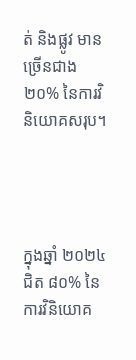ត់ និងផ្លូវ មានច្រើនជាង ២០% នៃការវិនិយោគសរុប។




ក្នុងឆ្នាំ ២០២៤ ជិត ៨០% នៃការវិនិយោគ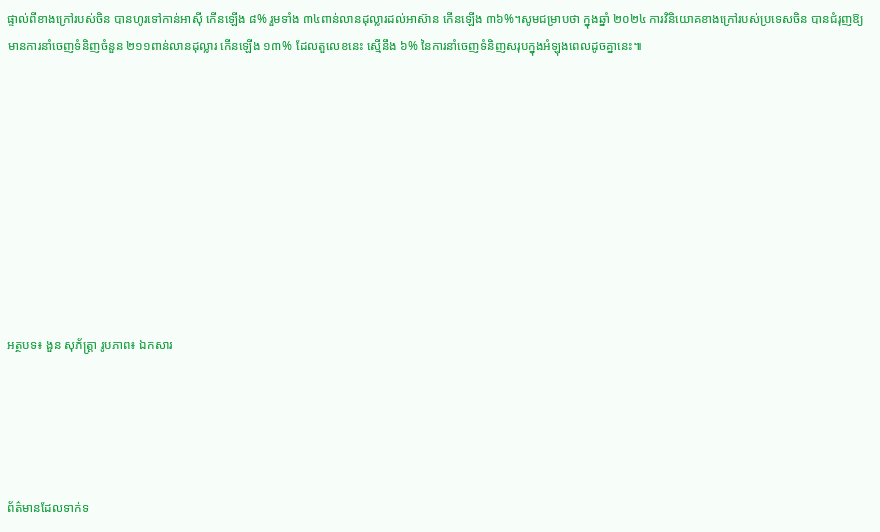ផ្ទាល់ពីខាងក្រៅរបស់ចិន បានហូរទៅកាន់អាស៊ី កើនឡើង ៨% រួមទាំង ៣៤ពាន់លានដុល្លារដល់អាស៊ាន កើនឡើង ៣៦%។សូមជម្រាបថា ក្នុងឆ្នាំ ២០២៤ ការវិនិយោគខាងក្រៅរបស់ប្រទេសចិន បានជំរុញឱ្យមានការនាំចេញទំនិញចំនួន ២១១ពាន់លានដុល្លារ កើនឡើង ១៣% ដែលតួលេខនេះ ស្មើនឹង ៦% នៃការនាំចេញទំនិញសរុបក្នុងអំឡុងពេលដូចគ្នានេះ៕










អត្ថបទ៖ ងួន សុភ័ត្រ្តា រូបភាព៖ ឯកសារ





ព័ត៌មានដែលទាក់ទ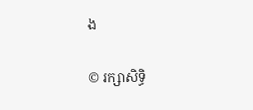ង

© រក្សាសិទ្ធិ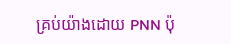គ្រប់យ៉ាងដោយ PNN ប៉ុ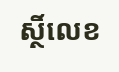ស្ថិ៍លេខ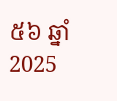៥៦ ឆ្នាំ 2025